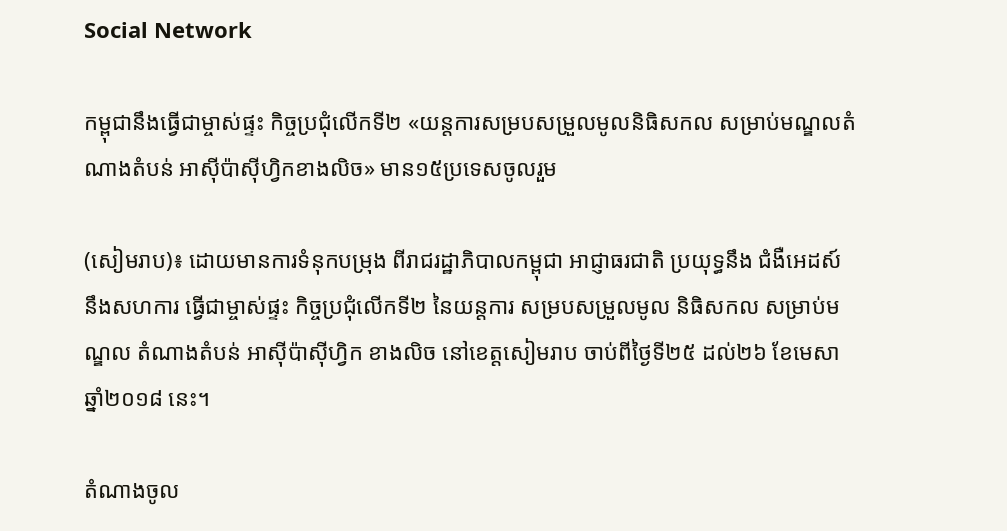Social Network

កម្ពុជានឹងធ្វើជាម្ចាស់ផ្ទះ កិច្ចប្រជុំលើកទី២ «យន្តការសម្របសម្រួលមូលនិធិសកល សម្រាប់មណ្ឌលតំណាងតំបន់ អាស៊ីប៉ាស៊ីហ្វិកខាងលិច» មាន១៥ប្រទេសចូលរួម

(សៀមរាប)៖ ដោយមានការទំនុកបម្រុង ពីរាជរដ្ឋាភិបាលកម្ពុជា អាជ្ញាធរជាតិ ប្រយុទ្ធនឹង ជំងឺអេដស៍ នឹងសហការ ធ្វើជាម្ចាស់ផ្ទះ កិច្ចប្រជុំលើកទី២ នៃយន្តការ សម្របសម្រួលមូល និធិសកល សម្រាប់មណ្ឌល តំណាងតំបន់ អាស៊ីប៉ាស៊ីហ្វិក ខាងលិច នៅខេត្តសៀមរាប ចាប់ពីថ្ងៃទី២៥ ដល់២៦ ខែមេសា ឆ្នាំ២០១៨ នេះ។

តំណាងចូល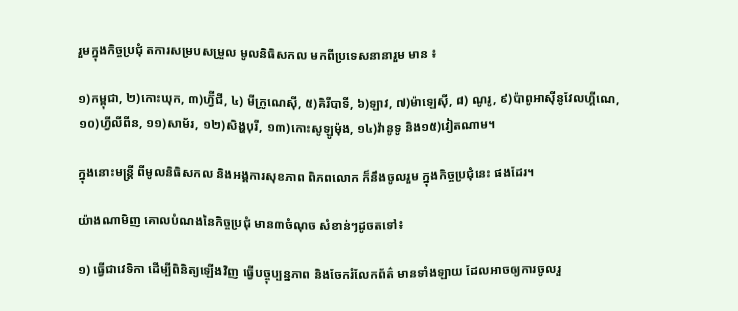រួមក្នុងកិច្ចប្រជុំ តការសម្របសម្រួល មូលនិធិសកល មកពីប្រទេសនានារួម មាន ៖

១)កម្ពុជា, ២)កោះឃុក, ៣)ហ្វ៊ីជី, ៤) មីក្រូណេស៊ី, ៥)គិរីបាទី, ៦)ឡាវ, ៧)ម៉ាឡេស៊ី, ៨) ណូរូ, ៩)ប៉ាពូអាស៊ីនូវែលហ្គីណេ, ១០)ហ្វីលីពីន, ១១)សាម័រ, ១២)សិង្ហបុរី, ១៣)កោះសូឡូម៉ុង, ១៤)វ៉ានូទូ និង១៥)វៀតណាម។

ក្នុងនោះមន្រ្តី ពីមូលនិធិសកល និងអង្គការសុខភាព ពិភពលោក ក៏នឹងចូលរួម ក្នុងកិច្ចប្រជុំនេះ ផងដែរ។

យ៉ាងណាមិញ គោលបំណងនៃកិច្ចប្រជុំ មាន៣ចំណុច សំខាន់ៗដូចតទៅ៖

១) ធ្វើជាវេទិកា ដើម្បីពិនិត្យឡើងវិញ ធ្វើបច្ចុប្បន្នភាព និងចែករំលែកព័ត៌ មានទាំងឡាយ ដែលអាចឲ្យការចូលរួ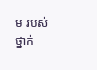ម របស់ថ្នាក់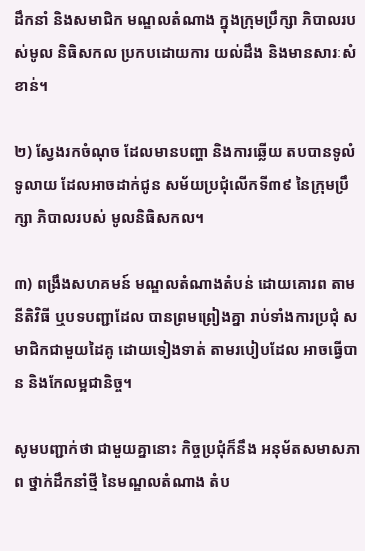ដឹកនាំ និងសមាជិក មណ្ឌលតំណាង ក្នុងក្រុមប្រឹក្សា ភិបាលរបស់មូល និធិសកល ប្រកបដោយការ យល់ដឹង និងមានសារៈសំខាន់។

២) ស្វែងរកចំណុច ដែលមានបញ្ហា និងការឆ្លើយ តបបានទូលំទូលាយ ដែលអាចដាក់ជូន សម័យប្រជុំលើកទី៣៩ នៃក្រុមប្រឹក្សា ភិបាលរបស់ មូលនិធិសកល។

៣) ពង្រឹងសហគមន៍ មណ្ឌលតំណាងតំបន់ ដោយគោរព តាមនីតិវិធី ឬបទបញ្ជាដែល បានព្រមព្រៀងគ្នា រាប់ទាំងការប្រជុំ សមាជិកជាមួយដៃគូ ដោយទៀងទាត់ តាមរបៀបដែល អាចធ្វើបាន និងកែលម្អជានិច្ច។

សូមបញ្ជាក់ថា ជាមួយគ្នានោះ កិច្ចប្រជុំក៏នឹង អនុម័តសមាសភាព ថ្នាក់ដឹកនាំថ្មី នៃមណ្ឌលតំណាង តំប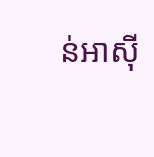ន់អាស៊ី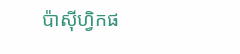ប៉ាស៊ីហ្វិកផ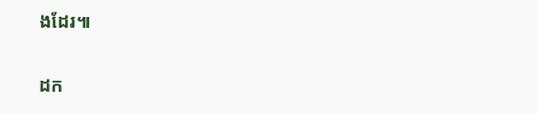ងដែរ៕

ដក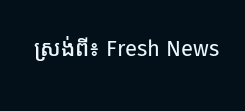ស្រង់ពី៖ Fresh News